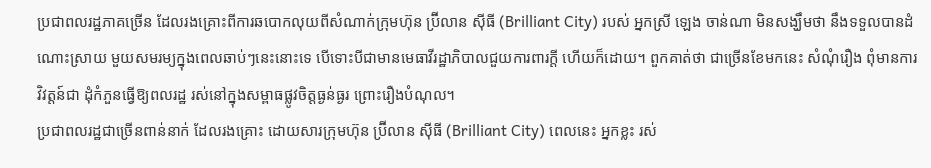ប្រជាពលរដ្ឋភាគច្រើន ដែលរងគ្រោះពីការឆបោកលុយពីសំណាក់ក្រុមហ៊ុន ប្រ៊ីលាន ស៊ីធី (Brilliant City) របស់ អ្នកស្រី ឡេង ចាន់ណា មិនសង្ឃឹមថា នឹងទទួលបានដំណោះស្រាយ មួយសមរម្យក្នុងពេលឆាប់ៗនេះនោះទេ បើទោះបីជាមានមេធាវីរដ្ឋាភិបាលជួយការពារក្ដី ហើយក៏ដោយ។ ពួកគាត់ថា ជាច្រើនខែមកនេះ សំណុំរឿង ពុំមានការវិវត្តន៍ជា ដុំកំភួនធ្វើឱ្យពលរដ្ឋ រស់នៅក្នុងសម្ពាធផ្លូវចិត្តធ្ងន់ធ្ងរ ព្រោះរឿងបំណុល។
ប្រជាពលរដ្ឋជាច្រើនពាន់នាក់ ដែលរងគ្រោះ ដោយសារក្រុមហ៊ុន ប្រ៊ីលាន ស៊ីធី (Brilliant City) ពេលនេះ អ្នកខ្លះ រស់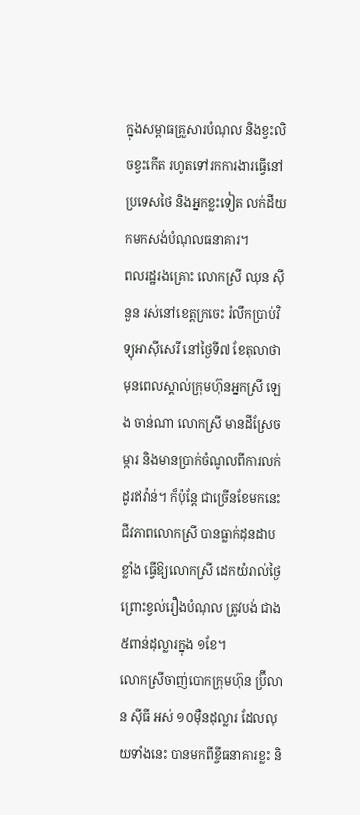ក្នុងសម្ពាធគ្រួសារបំណុល និងខ្វះលិចខ្វះកើត រហូតទៅរកការងារធ្វើនៅប្រទេសថៃ និងអ្នកខ្លះទៀត លក់ដីយកមកសង់បំណុលធនាគារ។
ពលរដ្ឋរងគ្រោះ លោកស្រី ឈុន ស៊ីនួន រស់នៅខេត្តក្រចេះ រំលឹកប្រាប់វិទ្យុអាស៊ីសេរី នៅថ្ងៃទី៧ ខែតុលាថា មុនពេលស្គាល់ក្រុមហ៊ុនអ្នកស្រី ឡេង ចាន់ណា លោកស្រី មានដីស្រែចម្ការ និងមានប្រាក់ចំណូលពីការលក់ដូរឥវ៉ាន់។ ក៏ប៉ុន្តែ ជាច្រើនខែមកនេះ ជីវភាពលោកស្រី បានធ្លាក់ដុនដាបខ្លាំង ធ្វើឱ្យលោកស្រី ដេកយំរាល់ថ្ងៃ ព្រោះខ្វល់រឿងបំណុល ត្រូវបង់ ជាង ៥ពាន់ដុល្លារក្នុង ១ខែ។
លោកស្រីចាញ់បោកក្រុមហ៊ុន ប្រ៊ីលាន ស៊ីធី អស់ ១០ម៉ឺនដុល្លារ ដែលលុយទាំងនេះ បានមកពីខ្ចីធនាគារខ្លះ និ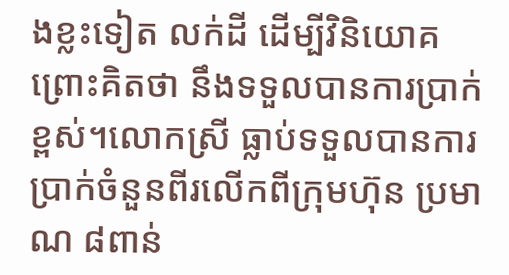ងខ្លះទៀត លក់ដី ដើម្បីវិនិយោគ ព្រោះគិតថា នឹងទទួលបានការប្រាក់ខ្ពស់។លោកស្រី ធ្លាប់ទទួលបានការប្រាក់ចំនួនពីរលើកពីក្រុមហ៊ុន ប្រមាណ ៨ពាន់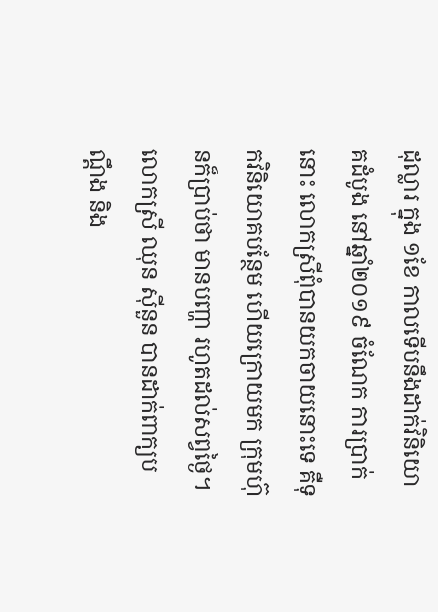ដុល្លារ ក្នុង ១ខែ កាលទើបនឹងដាក់វិនិយោគដំបូង នៅឆ្នាំ២០១៩ ចំណែក ការប្រាក់នោះ លោកស្រីពុំបានយកចាយនោះទេ គឺទុកវិនិយោគបន្ថែម ហើយក្រោយមក ក្រុមហ៊ុនក៏ប្រាប់ថា មានបញ្ហា រហូតដល់សព្វថ្ងៃ។
លោកស្រី ឈុន ស៊ីនួន បានដាក់ពាក្យបណ្ដឹង និង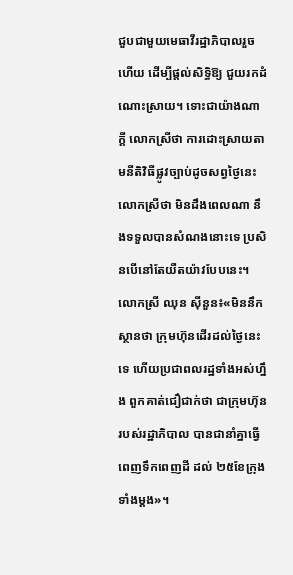ជួបជាមួយមេធាវីរដ្ឋាភិបាលរួចហើយ ដើម្បីផ្ដល់សិទ្ធិឱ្យ ជួយរកដំណោះស្រាយ។ ទោះជាយ៉ាងណាក្ដី លោកស្រីថា ការដោះស្រាយតាមនីតិវិធីផ្លូវច្បាប់ដូចសព្វថ្ងៃនេះ លោកស្រីថា មិនដឹងពេលណា នឹងទទួលបានសំណងនោះទេ ប្រសិនបើនៅតែយឺតយ៉ាវបែបនេះ។
លោកស្រី ឈុន ស៊ីនួន៖«មិននឹកស្ថានថា ក្រុមហ៊ុនដើរដល់ថ្ងៃនេះទេ ហើយប្រជាពលរដ្ឋទាំងអស់ហ្នឹង ពួកគាត់ជឿជាក់ថា ជាក្រុមហ៊ុនរបស់រដ្ឋាភិបាល បានជានាំគ្នាធ្វើ ពេញទឹកពេញដី ដល់ ២៥ខែក្រុងទាំងម្ដង»។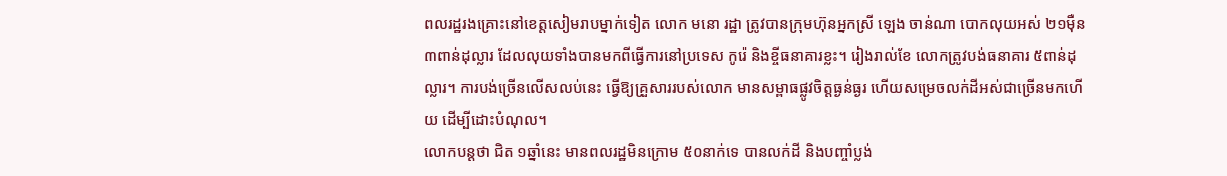ពលរដ្ឋរងគ្រោះនៅខេត្តសៀមរាបម្នាក់ទៀត លោក មនោ រដ្ឋា ត្រូវបានក្រុមហ៊ុនអ្នកស្រី ឡេង ចាន់ណា បោកលុយអស់ ២១ម៉ឺន ៣ពាន់ដុល្លារ ដែលលុយទាំងបានមកពីធ្វើការនៅប្រទេស កូរ៉េ និងខ្ចីធនាគារខ្លះ។ រៀងរាល់ខែ លោកត្រូវបង់ធនាគារ ៥ពាន់ដុល្លារ។ ការបង់ច្រើនលើសលប់នេះ ធ្វើឱ្យគ្រួសាររបស់លោក មានសម្ពាធផ្លូវចិត្តធ្ងន់ធ្ងរ ហើយសម្រេចលក់ដីអស់ជាច្រើនមកហើយ ដើម្បីដោះបំណុល។
លោកបន្តថា ជិត ១ឆ្នាំនេះ មានពលរដ្ឋមិនក្រោម ៥០នាក់ទេ បានលក់ដី និងបញ្ចាំប្លង់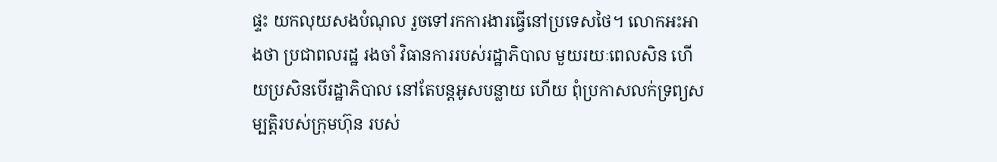ផ្ទះ យកលុយសងបំណុល រួចទៅរកការងារធ្វើនៅប្រទេសថៃ។ លោកអះអាងថា ប្រជាពលរដ្ឋ រងចាំ វិធានការរបស់រដ្ឋាភិបាល មួយរយៈពេលសិន ហើយប្រសិនបើរដ្ឋាភិបាល នៅតែបន្តអូសបន្លាយ ហើយ ពុំប្រកាសលក់ទ្រព្យសម្បត្តិរបស់ក្រុមហ៊ុន របស់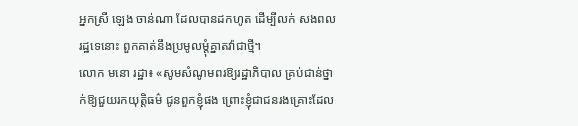អ្នកស្រី ឡេង ចាន់ណា ដែលបានដកហូត ដើម្បីលក់ សងពលរដ្ឋទេនោះ ពួកគាត់នឹងប្រមូលម្ដុំគ្នាតវ៉ាជាថ្មី។
លោក មនោ រដ្ឋា៖ «សូមសំណូមពរឱ្យរដ្ឋាភិបាល គ្រប់ជាន់ថ្នាក់ឱ្យជួយរកយុត្តិធម៌ ជូនពួកខ្ញុំផង ព្រោះខ្ញុំជាជនរងគ្រោះដែល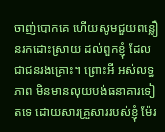ចាញ់បោកគេ ហើយសូមជួយពន្លឿនរកដោះស្រាយ ដល់ពួកខ្ញុំ ដែលជាជនរងគ្រោះ។ ព្រោះអី អស់លទ្ធភាព មិនមានលុយបង់ធនាគារទៀតទេ ដោយសារគ្រួសាររបស់ខ្ញុំ ម៉ែរ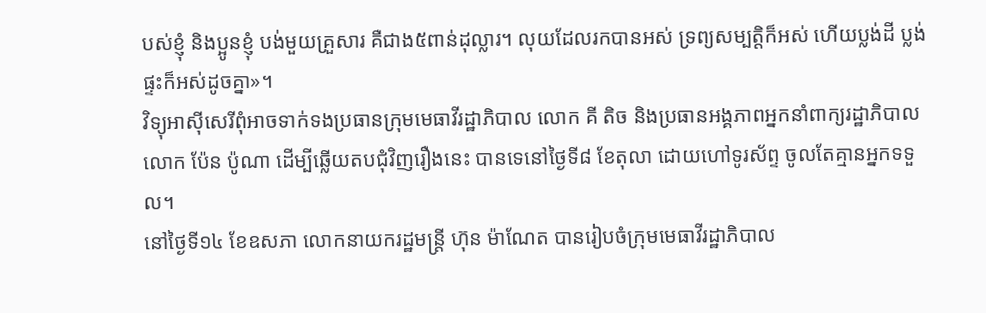បស់ខ្ញុំ និងប្អូនខ្ញុំ បង់មួយគ្រួសារ គឺជាង៥ពាន់ដុល្លារ។ លុយដែលរកបានអស់ ទ្រព្យសម្បត្តិក៏អស់ ហើយប្លង់ដី ប្លង់ផ្ទះក៏អស់ដូចគ្នា»។
វិទ្យុអាស៊ីសេរីពុំអាចទាក់ទងប្រធានក្រុមមេធាវីរដ្ឋាភិបាល លោក គី តិច និងប្រធានអង្គភាពអ្នកនាំពាក្យរដ្ឋាភិបាល លោក ប៉ែន ប៉ូណា ដើម្បីឆ្លើយតបជុំវិញរឿងនេះ បានទេនៅថ្ងៃទី៨ ខែតុលា ដោយហៅទូរស័ព្ទ ចូលតែគ្មានអ្នកទទួល។
នៅថ្ងៃទី១៤ ខែឧសភា លោកនាយករដ្ឋមន្ត្រី ហ៊ុន ម៉ាណែត បានរៀបចំក្រុមមេធាវីរដ្ឋាភិបាល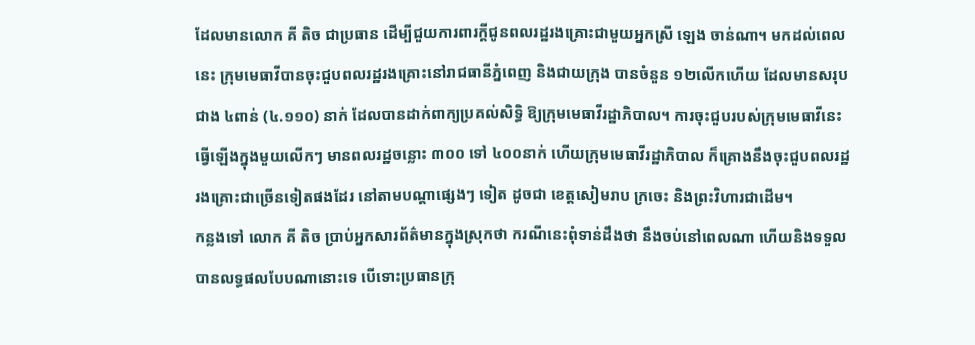ដែលមានលោក គី តិច ជាប្រធាន ដើម្បីជួយការពារក្ដីជូនពលរដ្ឋរងគ្រោះជាមួយអ្នកស្រី ឡេង ចាន់ណា។ មកដល់ពេលនេះ ក្រុមមេធាវីបានចុះជួបពលរដ្ឋរងគ្រោះនៅរាជធានីភ្នំពេញ និងជាយក្រុង បានចំនួន ១២លើកហើយ ដែលមានសរុបជាង ៤ពាន់ (៤.១១០) នាក់ ដែលបានដាក់ពាក្យប្រគល់សិទ្ធិ ឱ្យក្រុមមេធាវីរដ្ឋាភិបាល។ ការចុះជួបរបស់ក្រុមមេធាវីនេះ ធ្វើឡើងក្នុងមួយលើកៗ មានពលរដ្ឋចន្លោះ ៣០០ ទៅ ៤០០នាក់ ហើយក្រុមមេធាវីរដ្ឋាភិបាល ក៏គ្រោងនឹងចុះជួបពលរដ្ឋរងគ្រោះជាច្រើនទៀតផងដែរ នៅតាមបណ្ដាផ្សេងៗ ទៀត ដូចជា ខេត្តសៀមរាប ក្រចេះ និងព្រះវិហារជាដើម។
កន្លងទៅ លោក គី តិច ប្រាប់អ្នកសារព័ត៌មានក្នុងស្រុកថា ករណីនេះពុំទាន់ដឹងថា នឹងចប់នៅពេលណា ហើយនិងទទួលបានលទ្ធផលបែបណានោះទេ បើទោះប្រធានក្រុ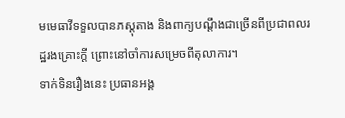មមេធាវីទទួលបានភស្តុតាង និងពាក្យបណ្ដឹងជាច្រើនពីប្រជាពលរដ្ឋរងគ្រោះក្ដី ព្រោះនៅចាំការសម្រេចពីតុលាការ។
ទាក់ទិនរឿងនេះ ប្រធានអង្គ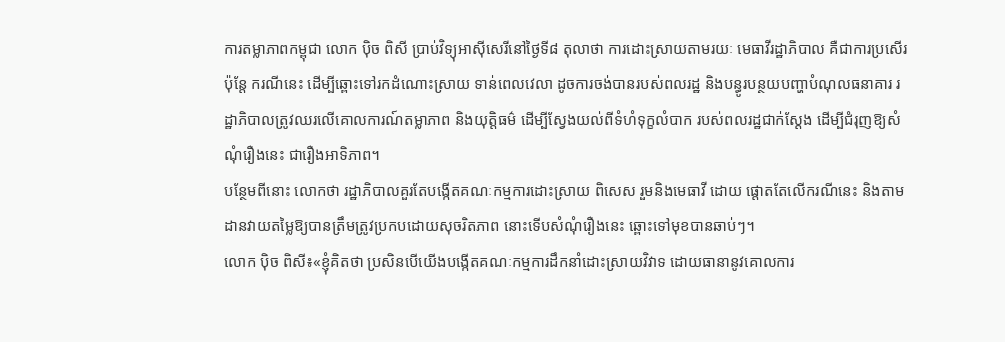ការតម្លាភាពកម្ពុជា លោក ប៉ិច ពិសី ប្រាប់វិទ្យុអាស៊ីសេរីនៅថ្ងៃទី៨ តុលាថា ការដោះស្រាយតាមរយៈ មេធាវីរដ្ឋាភិបាល គឺជាការប្រសើរ ប៉ុន្តែ ករណីនេះ ដើម្បីឆ្ពោះទៅរកដំណោះស្រាយ ទាន់ពេលវេលា ដូចការចង់បានរបស់ពលរដ្ឋ និងបន្ធូរបន្ថយបញ្ហាបំណុលធនាគារ រដ្ឋាភិបាលត្រូវឈរលើគោលការណ៍តម្លាភាព និងយុត្តិធម៌ ដើម្បីស្វែងយល់ពីទំហំទុក្ខលំបាក របស់ពលរដ្ឋជាក់ស្ដែង ដើម្បីជំរុញឱ្យសំណុំរឿងនេះ ជារឿងអាទិភាព។
បន្ថែមពីនោះ លោកថា រដ្ឋាភិបាលគួរតែបង្កើតគណៈកម្មការដោះស្រាយ ពិសេស រួមនិងមេធាវី ដោយ ផ្ដោតតែលើករណីនេះ និងតាមដានវាយតម្លៃឱ្យបានត្រឹមត្រូវប្រកបដោយសុចរិតភាព នោះទើបសំណុំរឿងនេះ ឆ្ពោះទៅមុខបានឆាប់ៗ។
លោក ប៉ិច ពិសី៖«ខ្ញុំគិតថា ប្រសិនបើយើងបង្កើតគណៈកម្មការដឹកនាំដោះស្រាយវិវាទ ដោយធានានូវគោលការ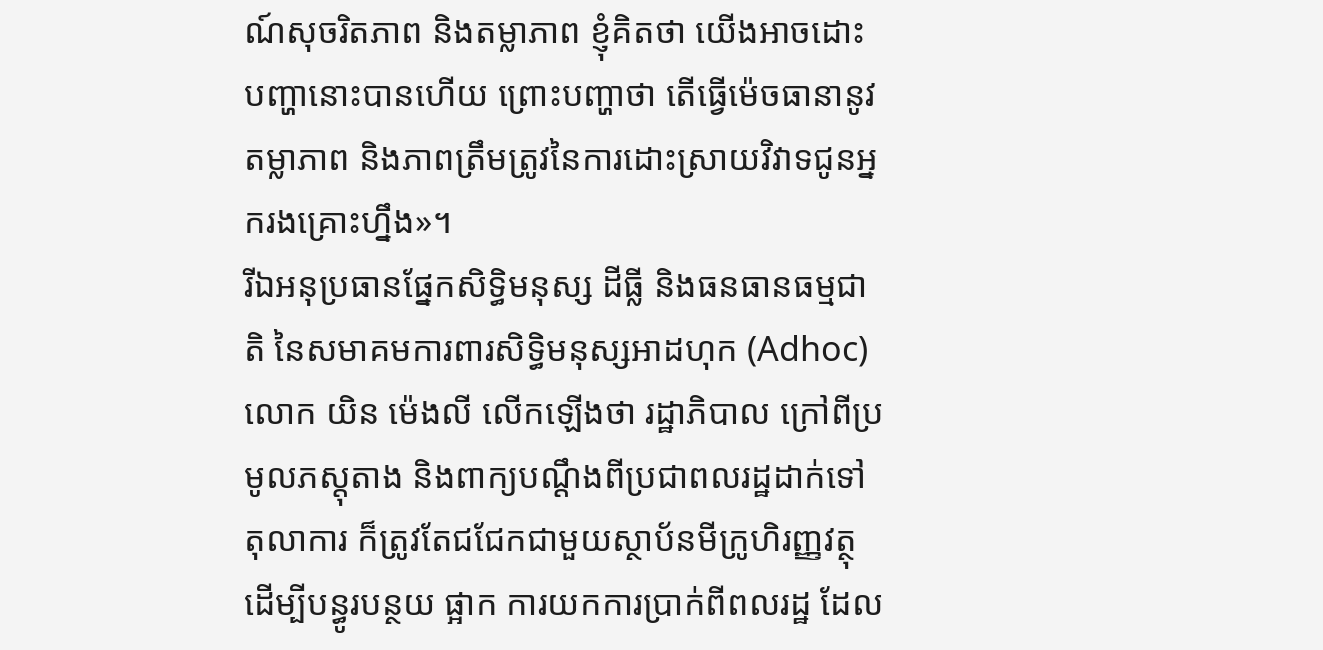ណ៍សុចរិតភាព និងតម្លាភាព ខ្ញុំគិតថា យើងអាចដោះបញ្ហានោះបានហើយ ព្រោះបញ្ហាថា តើធ្វើម៉េចធានានូវតម្លាភាព និងភាពត្រឹមត្រូវនៃការដោះស្រាយវិវាទជូនអ្នករងគ្រោះហ្នឹង»។
រីឯអនុប្រធានផ្នែកសិទ្ធិមនុស្ស ដីធ្លី និងធនធានធម្មជាតិ នៃសមាគមការពារសិទ្ធិមនុស្សអាដហុក (Adhoc) លោក យិន ម៉េងលី លើកឡើងថា រដ្ឋាភិបាល ក្រៅពីប្រមូលភស្តុតាង និងពាក្យបណ្ដឹងពីប្រជាពលរដ្ឋដាក់ទៅតុលាការ ក៏ត្រូវតែជជែកជាមួយស្ថាប័នមីក្រូហិរញ្ញវត្ថុ ដើម្បីបន្ធូរបន្ថយ ផ្អាក ការយកការប្រាក់ពីពលរដ្ឋ ដែល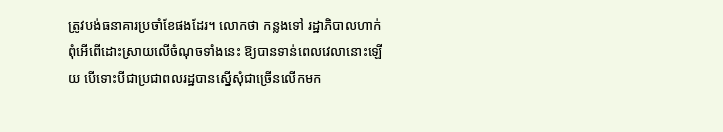ត្រូវបង់ធនាគារប្រចាំខែផងដែរ។ លោកថា កន្លងទៅ រដ្ឋាភិបាលហាក់ពុំអើពើដោះស្រាយលើចំណុចទាំងនេះ ឱ្យបានទាន់ពេលវេលានោះឡើយ បើទោះបីជាប្រជាពលរដ្ឋបានស្នើសុំជាច្រើនលើកមក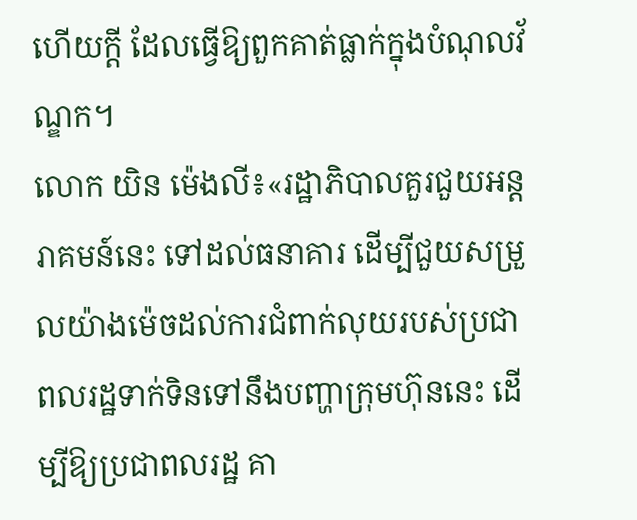ហើយក្ដី ដែលធ្វើឱ្យពួកគាត់ធ្លាក់ក្នុងបំណុលវ័ណ្ឌក។
លោក យិន ម៉េងលី៖«រដ្ឋាភិបាលគួរជួយអន្តរាគមន៍នេះ ទៅដល់ធនាគារ ដើម្បីជួយសម្រួលយ៉ាងម៉េចដល់ការជំពាក់លុយរបស់ប្រជាពលរដ្ឋទាក់ទិនទៅនឹងបញ្ហាក្រុមហ៊ុននេះ ដើម្បីឱ្យប្រជាពលរដ្ឋ គា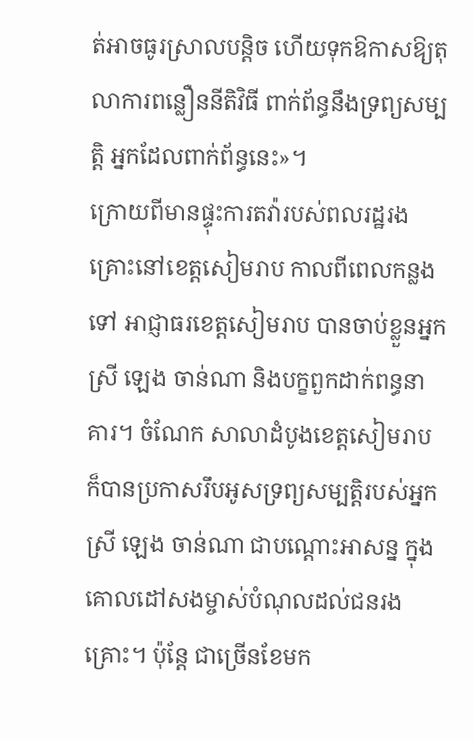ត់អាចធូរស្រាលបន្តិច ហើយទុកឱកាសឱ្យតុលាការពន្លឿននីតិវិធី ពាក់ព័ន្ធនឹងទ្រព្យសម្បត្តិ អ្នកដែលពាក់ព័ន្ធនេះ»។
ក្រោយពីមានផ្ទុះការតវ៉ារបស់ពលរដ្ឋរងគ្រោះនៅខេត្តសៀមរាប កាលពីពេលកន្លងទៅ អាជ្ញាធរខេត្តសៀមរាប បានចាប់ខ្លួនអ្នកស្រី ឡេង ចាន់ណា និងបក្ខពួកដាក់ពន្ធនាគារ។ ចំណែក សាលាដំបូងខេត្តសៀមរាប ក៏បានប្រកាសរឹបអូសទ្រព្យសម្បត្តិរបស់អ្នកស្រី ឡេង ចាន់ណា ជាបណ្ដោះអាសន្ន ក្នុងគោលដៅសងម្ចាស់បំណុលដល់ជនរងគ្រោះ។ ប៉ុន្តែ ជាច្រើនខែមក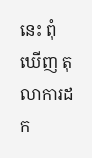នេះ ពុំឃើញ តុលាការដក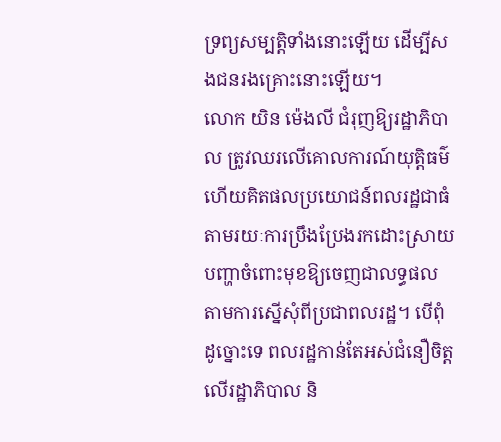ទ្រព្យសម្បត្តិទាំងនោះឡើយ ដើម្បីសងជនរងគ្រោះនោះឡើយ។
លោក យិន ម៉េងលី ជំរុញឱ្យរដ្ឋាភិបាល ត្រូវឈរលើគោលការណ៍យុត្តិធម៌ ហើយគិតផលប្រយោជន៍ពលរដ្ឋជាធំ តាមរយៈការប្រឹងប្រែងរកដោះស្រាយបញ្ហាចំពោះមុខឱ្យចេញជាលទ្ធផល តាមការស្នើសុំពីប្រជាពលរដ្ឋ។ បើពុំដូច្នោះទេ ពលរដ្ឋកាន់តែអស់ជំនឿចិត្តលើរដ្ឋាភិបាល និ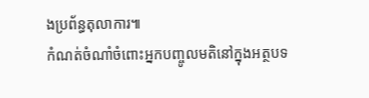ងប្រព័ន្ធតុលាការ៕
កំណត់ចំណាំចំពោះអ្នកបញ្ចូលមតិនៅក្នុងអត្ថបទ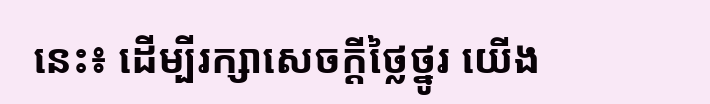នេះ៖ ដើម្បីរក្សាសេចក្ដីថ្លៃថ្នូរ យើង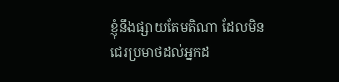ខ្ញុំនឹងផ្សាយតែមតិណា ដែលមិនជេរប្រមាថដល់អ្នកដ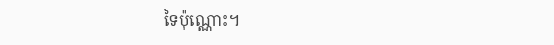ទៃប៉ុណ្ណោះ។